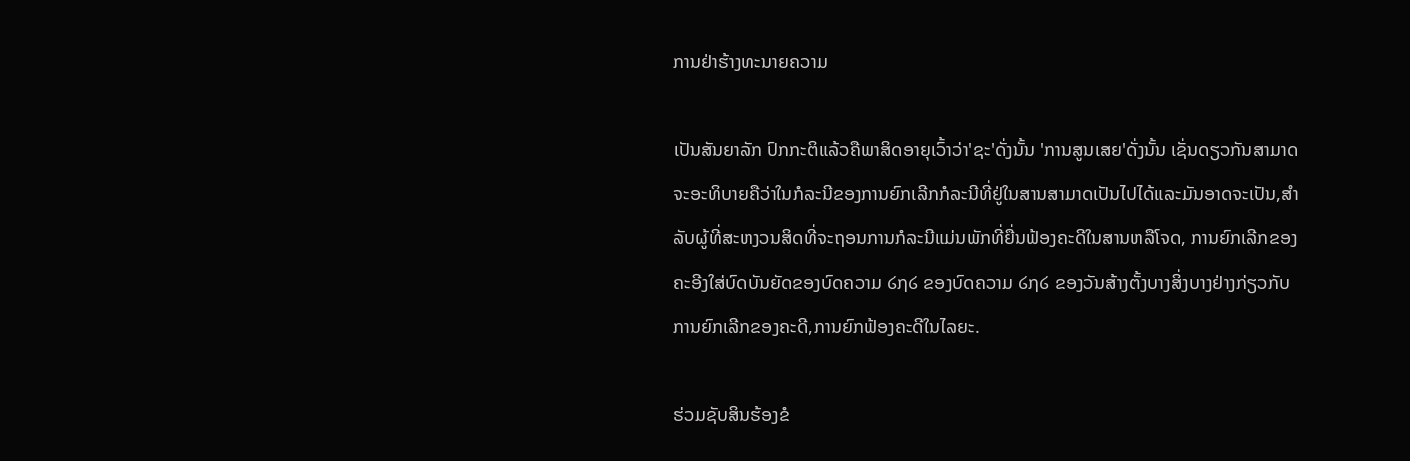ການຢ່າຮ້າງທະນາຍຄວາມ

ເປັນສັນຍາລັກ ປົກກະຕິແລ້ວຄືພາສິດອາຍຸເວົ້າວ່າ'ຊະ'ດັ່ງນັ້ນ 'ການສູນເສຍ'ດັ່ງນັ້ນ ເຊັ່ນດຽວກັນສາມາດຈະອະທິບາຍຄືວ່າໃນກໍລະນີຂອງການຍົກເລີກກໍລະນີທີ່ຢູ່ໃນສານສາມາດເປັນໄປໄດ້ແລະມັນອາດຈະເປັນ,ສໍາລັບຜູ້ທີ່ສະຫງວນສິດທີ່ຈະຖອນການກໍລະນີແມ່ນພັກທີ່ຍື່ນຟ້ອງຄະດີໃນສານຫລືໂຈດ, ການຍົກເລີກຂອງຄະອີງໃສ່ບົດບັນຍັດຂອງບົດຄວາມ ໒໗໒ ຂອງບົດຄວາມ ໒໗໒ ຂອງວັນສ້າງຕັ້ງບາງສິ່ງບາງຢ່າງກ່ຽວກັບການຍົກເລີກຂອງຄະດີ,ການຍົກຟ້ອງຄະດີໃນໄລຍະ.

ຮ່ວມຊັບສິນຮ້ອງຂໍ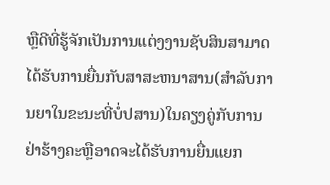ຫຼືດີທີ່ຮູ້ຈັກເປັນການແຕ່ງງານຊັບສິນສາມາດໄດ້ຮັບການຍື່ນກັບສາສະຫນາສານ(ສໍາລັບການຍາໃນຂະນະທີ່ບໍ່ປສານ)ໃນຄຽງຄູ່ກັບການຢ່າຮ້າງຄະຫຼືອາດຈະໄດ້ຮັບການຍື່ນແຍກ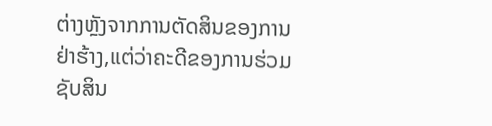ຕ່າງຫຼັງຈາກການຕັດສິນຂອງການຢ່າຮ້າງ,ແຕ່ວ່າຄະດີຂອງການຮ່ວມຊັບສິນ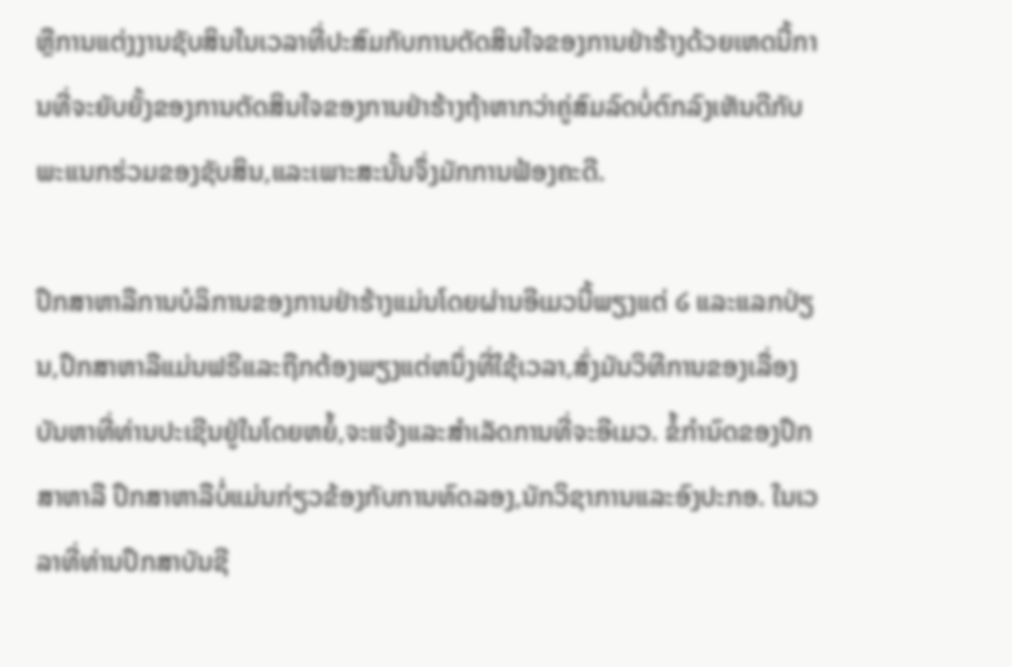ຫຼືການແຕ່ງງານຊັບສິນໃນເວລາທີ່ປະສົມກັບການຕັດສິນໃຈຂອງການຢ່າຮ້າງດ້ວຍເຫດນີ້ການທີ່ຈະຍັບຍັ້ງຂອງການຕັດສິນໃຈຂອງການຢ່າຮ້າງຖ້າຫາກວ່າຄູ່ສົມລົດບໍ່ຕົກລົງເຫັນດີກັບພະແນກຮ່ວມຂອງຊັບສິນ,ແລະເພາະສະນັ້ນຈຶ່ງມັກການຟ້ອງຄະດີ.

ປຶກສາຫາລືການບໍລິການຂອງການຢ່າຮ້າງແມ່ນໂດຍຜ່ານອີເມວນີ້ພຽງແຕ່ ໒ ແລະແລກປ່ຽນ,ປຶກສາຫາລືແມ່ນຟຣີແລະຖືກຕ້ອງພຽງແຕ່ຫນຶ່ງທີ່ໃຊ້ເວລາ,ສົ່ງມັນວິທີການຂອງເລື່ອງບັນຫາທີ່ທ່ານປະເຊີນຢູ່ໃນໂດຍຫຍໍ້,ຈະແຈ້ງແລະສໍາເລັດການທີ່ຈະອີເມວ. ຂໍ້ກໍານົດຂອງປຶກສາຫາລື ປຶກສາຫາລືບໍ່ແມ່ນກ່ຽວຂ້ອງກັບການທົດລອງ,ນັກວິຊາການແລະອົງປະກອ. ໃນເວລາທີ່ທ່ານປຶກສາບັນຊີ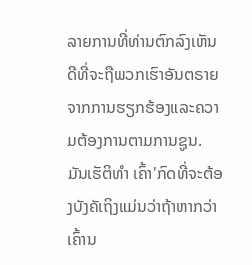ລາຍການທີ່ທ່ານຕົກລົງເຫັນດີທີ່ຈະຖືພວກເຮົາອັນຕຣາຍຈາກການຮຽກຮ້ອງແລະຄວາມຕ້ອງການຕາມການຊູນ. ມັນເຮັຕິທໍາ ເຄົ້າ'ກົດທີ່ຈະຕ້ອງບັງຄັເຖິງແມ່ນວ່າຖ້າຫາກວ່າເຄົ້ານ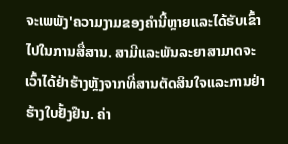ຈະເພພັງ'ຄວາມງາມຂອງຄໍານີ້ຫຼາຍແລະໄດ້ຮັບເຂົ້າໄປໃນການສື່ສານ. ສາມີແລະພັນລະຍາສາມາດຈະເວົ້າໄດ້ຢ່າຮ້າງຫຼັງຈາກທີ່ສານຕັດສິນໃຈແລະການຢ່າຮ້າງໃບຢັ້ງຢືນ. ຄ່າ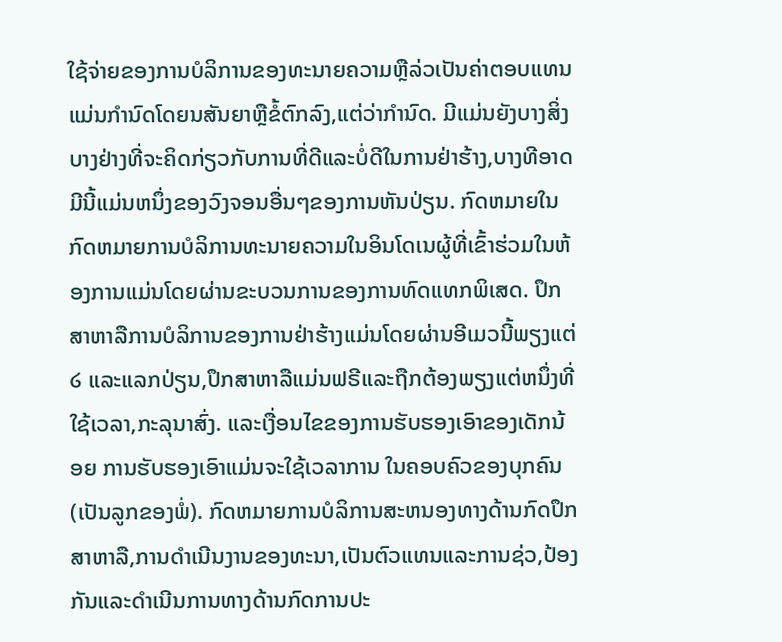ໃຊ້ຈ່າຍຂອງການບໍລິການຂອງທະນາຍຄວາມຫຼືລ່ວເປັນຄ່າຕອບແທນແມ່ນກໍານົດໂດຍນສັນຍາຫຼືຂໍ້ຕົກລົງ,ແຕ່ວ່າກໍານົດ. ມີແມ່ນຍັງບາງສິ່ງບາງຢ່າງທີ່ຈະຄິດກ່ຽວກັບການທີ່ດີແລະບໍ່ດີໃນການຢ່າຮ້າງ,ບາງທີອາດມີນີ້ແມ່ນຫນຶ່ງຂອງວົງຈອນອື່ນໆຂອງການຫັນປ່ຽນ. ກົດຫມາຍໃນກົດຫມາຍການບໍລິການທະນາຍຄວາມໃນອິນໂດເນຜູ້ທີ່ເຂົ້າຮ່ວມໃນຫ້ອງການແມ່ນໂດຍຜ່ານຂະບວນການຂອງການທົດແທກພິເສດ. ປຶກສາຫາລືການບໍລິການຂອງການຢ່າຮ້າງແມ່ນໂດຍຜ່ານອີເມວນີ້ພຽງແຕ່ ໒ ແລະແລກປ່ຽນ,ປຶກສາຫາລືແມ່ນຟຣີແລະຖືກຕ້ອງພຽງແຕ່ຫນຶ່ງທີ່ໃຊ້ເວລາ,ກະລຸນາສົ່ງ. ແລະເງື່ອນໄຂຂອງການຮັບຮອງເອົາຂອງເດັກນ້ອຍ ການຮັບຮອງເອົາແມ່ນຈະໃຊ້ເວລາການ ໃນຄອບຄົວຂອງບຸກຄົນ(ເປັນລູກຂອງພໍ່). ກົດຫມາຍການບໍລິການສະຫນອງທາງດ້ານກົດປຶກສາຫາລື,ການດໍາເນີນງານຂອງທະນາ,ເປັນຕົວແທນແລະການຊ່ວ,ປ້ອງກັນແລະດໍາເນີນການທາງດ້ານກົດການປະ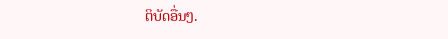ຕິບັດອື່ນໆ.